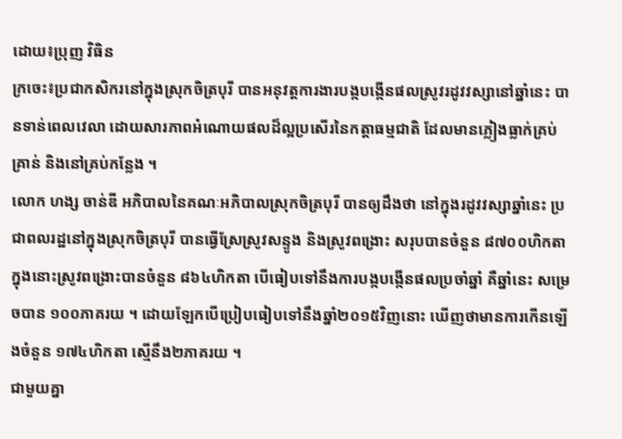ដោយ៖ប្រុញ វិធិន
ក្រចេះ៖ប្រជាកសិករនៅក្នុងស្រុកចិត្របុរី បានអនុវត្តការងារបង្កបង្កើនផលស្រូវរដូវវស្សានៅឆ្នាំនេះ បានទាន់ពេលវេលា ដោយសារភាពអំណោយផលដ៏ល្អប្រសើរនៃកត្តាធម្មជាតិ ដែលមានភ្លៀងធ្លាក់គ្រប់គ្រាន់ និងនៅគ្រប់កន្លែង ។
លោក ហង្ស ចាន់ឌី អភិបាលនៃគណៈអភិបាលស្រុកចិត្របុរី បានឲ្យដឹងថា នៅក្នុងរដូវវស្សាឆ្នាំនេះ ប្រជាពលរដ្ឋនៅក្នុងស្រុកចិត្របុរី បានធ្វើស្រែស្រូវសន្ទូង និងស្រូវពង្រោះ សរុបបានចំនួន ៨៧០០ហិកតា ក្នុងនោះស្រូវពង្រោះបានចំនួន ៨៦៤ហិកតា បើធៀបទៅនឹងការបង្កបង្កើនផលប្រចាំឆ្នាំ គឺឆ្នាំនេះ សម្រេចបាន ១០០ភាគរយ ។ ដោយឡែកបើប្រៀបធៀបទៅនឹងឆ្នាំ២០១៥វិញនោះ ឃើញថាមានការកើនឡើងចំនួន ១៧៤ហិកតា ស្មើនឹង២ភាគរយ ។
ជាមួយគ្នា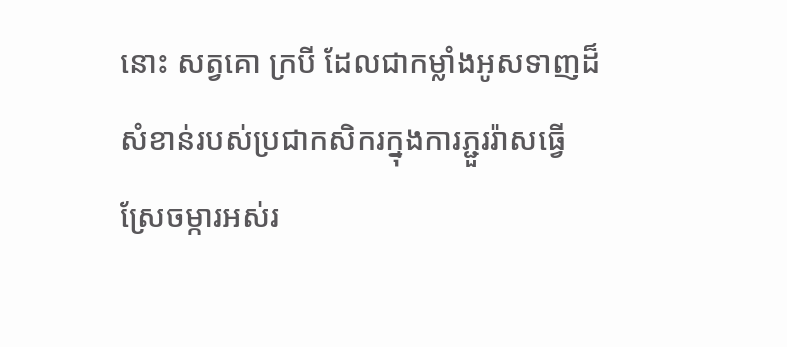នោះ សត្វគោ ក្របី ដែលជាកម្លាំងអូសទាញដ៏សំខាន់របស់ប្រជាកសិករក្នុងការភ្ជួររ៉ាសធ្វើស្រែចម្ការអស់រ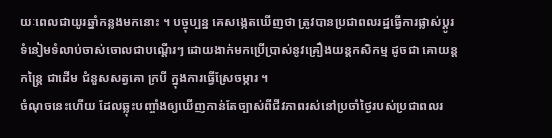យៈពេលជាយូរឆ្នាំកន្លងមកនោះ ។ បច្ចុប្បន្ន គេសង្កេតឃើញថា ត្រូវបានប្រជាពលរដ្ឋធ្វើការផ្លាស់ប្ដូរ ទំនៀមទំលាប់ចាស់ចោលជាបណ្ដើរៗ ដោយងាក់មកប្រើប្រាស់នូវគ្រឿងយន្តកសិកម្ម ដូចជា គោយន្តកន្ត្រៃ ជាដើម ជំនួសសត្វគោ ក្របី ក្នុងការធ្វើស្រែចម្ការ ។
ចំណុចនេះហើយ ដែលឆ្លុះបញ្ចាំងឲ្យឃើញកាន់តែច្បាស់ពីជីវភាពរស់នៅប្រចាំថ្ងៃរបស់ប្រជាពលរ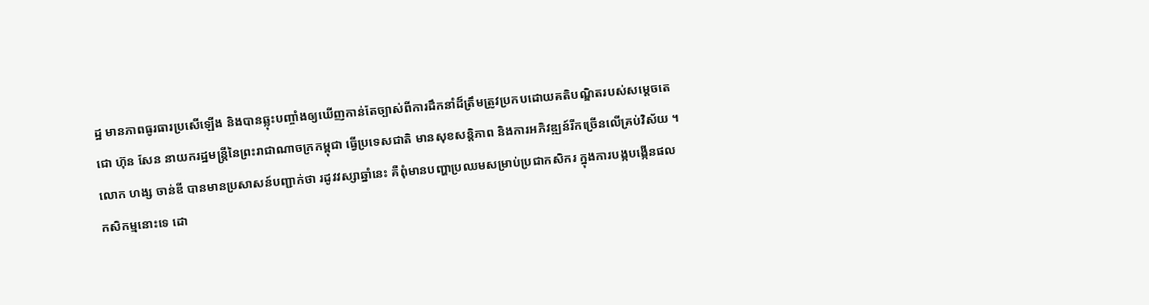ដ្ឋ មានភាពធូរធារប្រសើឡើង និងបានឆ្លុះបញ្ចាំងឲ្យឃើញកាន់តែច្បាស់ពីការដឹកនាំដ៏ត្រឹមត្រូវប្រកបដោយគតិបណ្ឌិតរបស់សម្ដេចតេជោ ហ៊ុន សែន នាយករដ្ឋមន្ត្រីនៃព្រះរាជាណាចក្រកម្ពុជា ធ្វើប្រទេសជាតិ មានសុខសន្តិភាព និងការអភិវឌ្ឍន៍រីកច្រើនលើគ្រប់វិស័យ ។
លោក ហង្ស ចាន់ឌី បានមានប្រសាសន៍បញ្ជាក់ថា រដូវវស្សាឆ្នាំនេះ គឺពុំមានបញ្ហាប្រឈមសម្រាប់ប្រជាកសិករ ក្នុងការបង្កបង្កើនផលកសិកម្មនោះទេ ដោ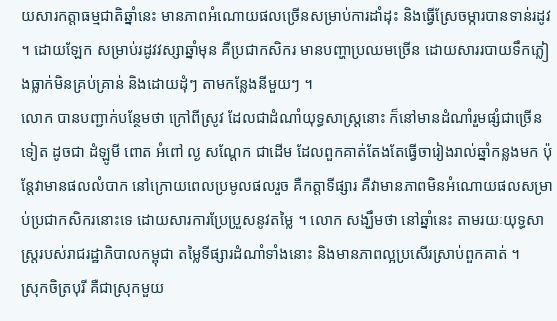យសារកត្តាធម្មជាតិឆ្នាំនេះ មានភាពអំណោយផលច្រើនសម្រាប់ការដាំដុះ និងធ្វើស្រែចម្ការបានទាន់រដូវ ។ ដោយឡែក សម្រាប់រដូវវស្សាឆ្នាំមុន គឺប្រជាកសិករ មានបញ្ហាប្រឈមច្រើន ដោយសាររបាយទឹកភ្លៀងធ្លាក់មិនគ្រប់គ្រាន់ និងដោយដុំៗ តាមកន្លែងនីមួយៗ ។
លោក បានបញ្ជាក់បន្ថែមថា ក្រៅពីស្រូវ ដែលជាដំណាំយុទ្ធសាស្ត្រនោះ ក៏នៅមានដំណាំរួមផ្សំជាច្រើនទៀត ដូចជា ដំឡូមី ពោត អំពៅ ល្ង សណ្ដែក ជាដើម ដែលពួកគាត់តែងតែធ្វើចារៀងរាល់ឆ្នាំកន្លងមក ប៉ុន្តែវាមានផលលំបាក នៅក្រោយពេលប្រមូលផលរួច គឺកត្តាទីផ្សារ គឺវាមានភាពមិនអំណោយផលសម្រាប់ប្រជាកសិករនោះទេ ដោយសារការប្រែប្រួសនូវតម្លៃ ។ លោក សង្ឃឹមថា នៅឆ្នាំនេះ តាមរយៈយុទ្ធសាស្ត្ររបស់រាជរដ្ឋាភិបាលកម្ពុជា តម្លៃទីផ្សារដំណាំទាំងនោះ និងមានភាពល្អប្រសើរស្រាប់ពួកគាត់ ។
ស្រុកចិត្របុរី គឺជាស្រុកមួយ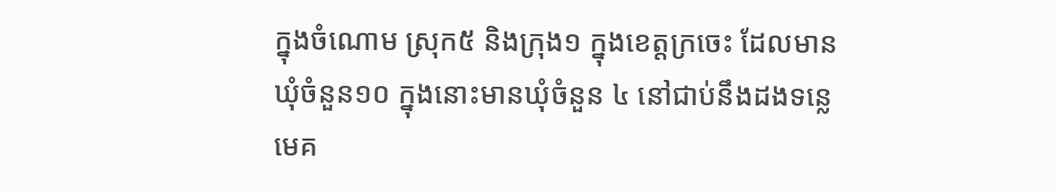ក្នុងចំណោម ស្រុក៥ និងក្រុង១ ក្នុងខេត្តក្រចេះ ដែលមានឃុំចំនួន១០ ក្នុងនោះមានឃុំចំនួន ៤ នៅជាប់នឹងដងទន្លេមេគ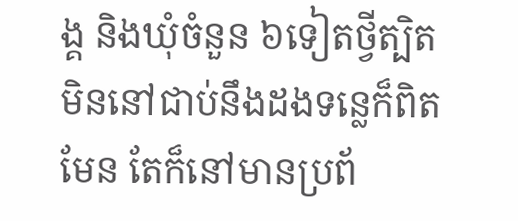ង្គ និងឃុំចំនួន ៦ទៀតថ្វីត្បិតមិននៅជាប់នឹងដងទន្លេក៏ពិតមែន តែក៏នៅមានប្រព័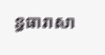ន្ធធារាសា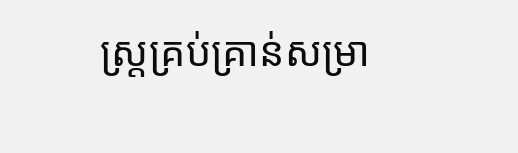ស្ត្រគ្រប់គ្រាន់សម្រា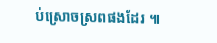ប់ស្រោចស្រពផងដែរ ៕